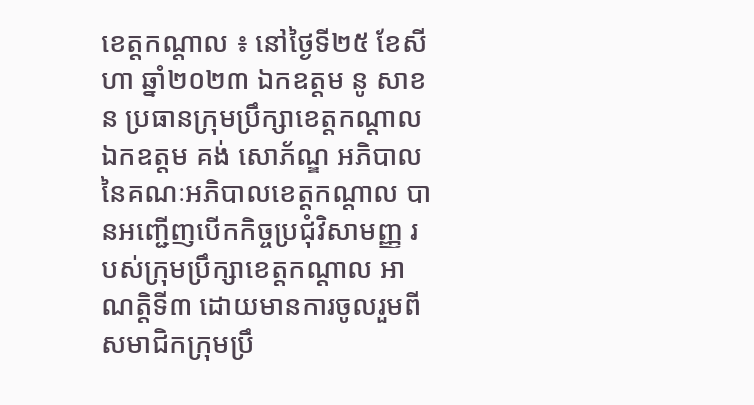ខេត្តកណ្តាល ៖ នៅថ្ងៃទី២៥ ខែសីហា ឆ្នាំ២០២៣ ឯកឧត្តម នូ សាខន ប្រធានក្រុមប្រឹក្សាខេត្តកណ្តាល ឯកឧត្តម គង់ សោភ័ណ្ឌ អភិបាល នៃគណៈអភិបាលខេត្តកណ្តាល បានអញ្ជើញបើកកិច្ចប្រជុំវិសាមញ្ញ របស់ក្រុមប្រឹក្សាខេត្តកណ្ដាល អាណត្តិទី៣ ដោយមានការចូលរួមពី សមាជិកក្រុមប្រឹ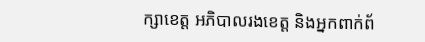ក្សាខេត្ត អភិបាលរងខេត្ត និងអ្នកពាក់ព័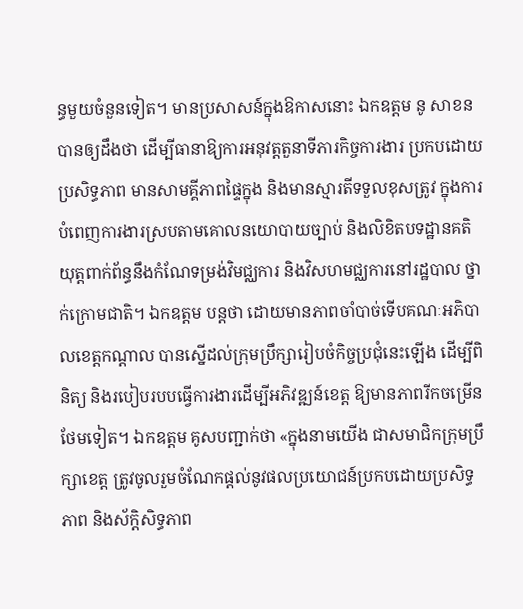ន្ធមួយចំនួនទៀត។ មានប្រសាសន៍ក្នុងឱកាសនោះ ឯកឧត្តម នូ សាខន បានឲ្យដឹងថា ដើម្បីធានាឱ្យការអនុវត្តតួនាទីភារកិច្ចការងារ ប្រកបដោយប្រសិទ្ធភាព មានសាមគ្គីភាពផ្ទៃក្នុង និងមានស្មារតីទទួលខុសត្រូវ ក្នុងការបំពេញការងារស្របតាមគោលនយោបាយច្បាប់ និងលិខិតបទដ្ឋានគតិយុត្តពាក់ព័ន្ធនឹងកំណែទម្រង់វិមជ្ឈការ និងវិសហមជ្ឈការនៅរដ្ឋបាល ថ្នាក់ក្រោមជាតិ។ ឯកឧត្តម បន្តថា ដោយមានភាពចាំបាច់ទើបគណៈអភិបាលខេត្តកណ្តាល បានស្នើដល់ក្រុមប្រឹក្សារៀបចំកិច្ចប្រជុំនេះឡើង ដើម្បីពិនិត្យ និងរបៀបរបបធ្វើការងារដើម្បីអភិវឌ្ឍន៍ខេត្ត ឱ្យមានភាពរីកចម្រើនថែមទៀត។ ឯកឧត្តម គូសបញ្ជាក់ថា «ក្នុងនាមយើង ជាសមាជិកក្រុមប្រឹក្សាខេត្ត ត្រូវចូលរួមចំណែកផ្ដល់នូវផលប្រយោជន៍ប្រកបដោយប្រសិទ្ធភាព និងស័ក្ដិសិទ្ធភាព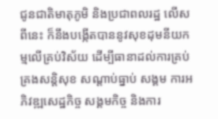ជូនជាតិមាតុភូមិ និងប្រជាពលរដ្ឋ លើសពីនេះ ក៏នឹងបង្កើតបាននូវសុខដុមនីយកម្មលើគ្រប់វិស័យ ដើម្បីធានាដល់ការគ្រប់គ្រងសន្តិសុខ សណ្តាប់ធ្នាប់ សង្គម ការអភិវឌ្ឍសេដ្ឋកិច្ច សង្គមកិច្ច និងការ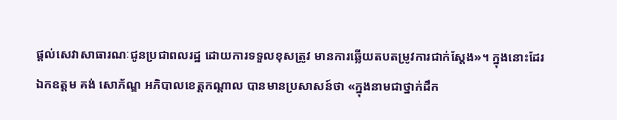ផ្តល់សេវាសាធារណៈជូនប្រជាពលរដ្ឋ ដោយការទទួលខុសត្រូវ មានការឆ្លើយតបតម្រូវការជាក់ស្ដែង»។ ក្នុងនោះដែរ ឯកឧត្តម គង់ សោភ័ណ្ឌ អភិបាលខេត្តកណ្តាល បានមានប្រសាសន៍ថា «ក្នុងនាមជាថ្នាក់ដឹក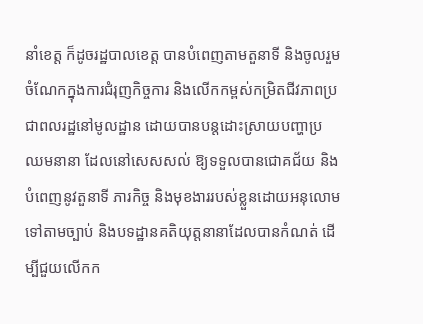នាំខេត្ត ក៏ដូចរដ្ឋបាលខេត្ត បានបំពេញតាមតួនាទី និងចូលរួមចំណែកក្នុងការជំរុញកិច្ចការ និងលើកកម្ពស់កម្រិតជីវភាពប្រជាពលរដ្ឋនៅមូលដ្ឋាន ដោយបានបន្តដោះស្រាយបញ្ហាប្រឈមនានា ដែលនៅសេសសល់ ឱ្យទទួលបានជោគជ័យ និងបំពេញនូវតួនាទី ភារកិច្ច និងមុខងាររបស់ខ្លួនដោយអនុលោម ទៅតាមច្បាប់ និងបទដ្ឋានគតិយុត្តនានាដែលបានកំណត់ ដើម្បីជួយលើកក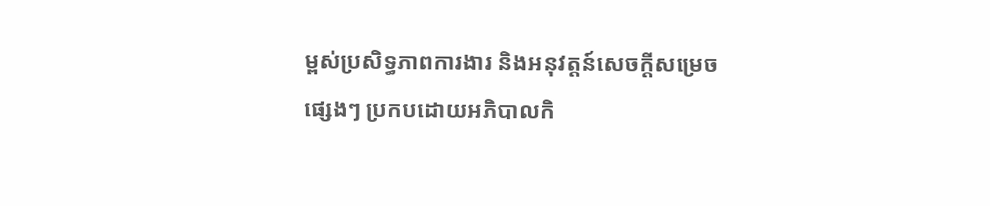ម្ពស់ប្រសិទ្ធភាពការងារ និងអនុវត្តន៍សេចក្តីសម្រេចផ្សេងៗ ប្រកបដោយអភិបាលកិ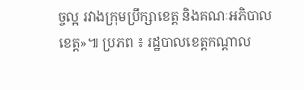ច្ចល្អ រវាងក្រុមប្រឹក្សាខេត្ត និងគណៈអភិបាលខេត្ត»៕ ប្រភព ៖ រដ្ឋបាលខេត្តកណ្ដាល